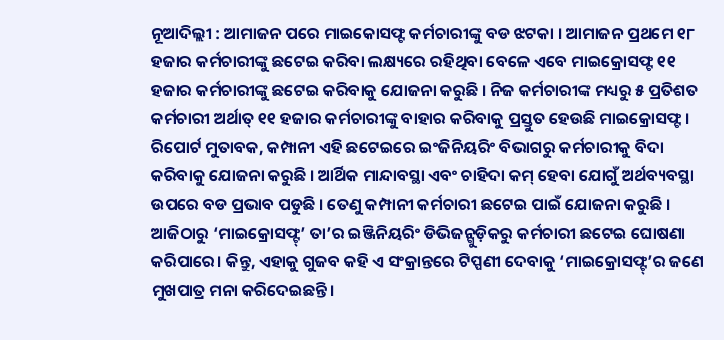ନୂଆଦିଲ୍ଲୀ : ଆମାଜନ ପରେ ମାଇକୋସଫ୍ଟ କର୍ମଚାରୀଙ୍କୁ ବଡ ଝଟକା । ଆମାଜନ ପ୍ରଥମେ ୧୮ ହଜାର କର୍ମଚାରୀଙ୍କୁ ଛଟେଇ କରିବା ଲକ୍ଷ୍ୟରେ ରହିଥିବା ବେଳେ ଏବେ ମାଇକ୍ରୋସଫ୍ଟ ୧୧ ହଜାର କର୍ମଚାରୀଙ୍କୁ ଛଟେଇ କରିବାକୁ ଯୋଜନା କରୁଛି । ନିଜ କର୍ମଚାରୀଙ୍କ ମଧ୍ୟରୁ ୫ ପ୍ରତିଶତ କର୍ମଚାରୀ ଅର୍ଥାତ୍ ୧୧ ହଜାର କର୍ମଚାରୀଙ୍କୁ ବାହାର କରିବାକୁ ପ୍ରସ୍ତୁତ ହେଉଛି ମାଇକ୍ରୋସଫ୍ଟ ।
ରିପୋର୍ଟ ମୁତାବକ, କମ୍ପାନୀ ଏହି ଛଟେଇରେ ଇଂଜିନିୟରିଂ ବିଭାଗରୁ କର୍ମଚାରୀକୁ ବିଦା କରିବାକୁ ଯୋଜନା କରୁଛି । ଆର୍ଥିକ ମାନ୍ଦାବସ୍ଥା ଏବଂ ଚାହିଦା କମ୍ ହେବା ଯୋଗୁଁ ଅର୍ଥବ୍ୟବସ୍ଥା ଉପରେ ବଡ ପ୍ରଭାବ ପଡୁଛି । ତେଣୁ କମ୍ପାନୀ କର୍ମଚାରୀ ଛଟେଇ ପାଇଁ ଯୋଜନା କରୁଛି । ଆଜିଠାରୁ ‘ମାଇକ୍ରୋସଫ୍ଟ୍’ ତା’ର ଇଞ୍ଜିନିୟରିଂ ଡିଭିଜନ୍ଗୁଡ଼ିକରୁ କର୍ମଚାରୀ ଛଟେଇ ଘୋଷଣା କରିପାରେ। କିନ୍ତୁ, ଏହାକୁ ଗୁଜବ କହି ଏ ସଂକ୍ରାନ୍ତରେ ଟିପ୍ପଣୀ ଦେବାକୁ ‘ମାଇକ୍ରୋସଫ୍ଟ୍’ର ଜଣେ ମୁଖପାତ୍ର ମନା କରିଦେଇଛନ୍ତି।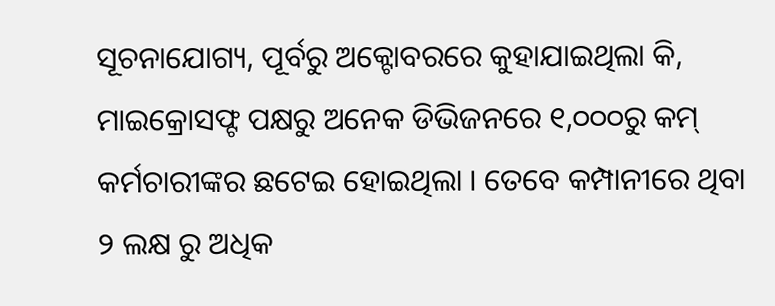ସୂଚନାଯୋଗ୍ୟ, ପୂର୍ବରୁ ଅକ୍ଟୋବରରେ କୁହାଯାଇଥିଲା କି, ମାଇକ୍ରୋସଫ୍ଟ ପକ୍ଷରୁ ଅନେକ ଡିଭିଜନରେ ୧,୦୦୦ରୁ କମ୍ କର୍ମଚାରୀଙ୍କର ଛଟେଇ ହୋଇଥିଲା । ତେବେ କମ୍ପାନୀରେ ଥିବା ୨ ଲକ୍ଷ ରୁ ଅଧିକ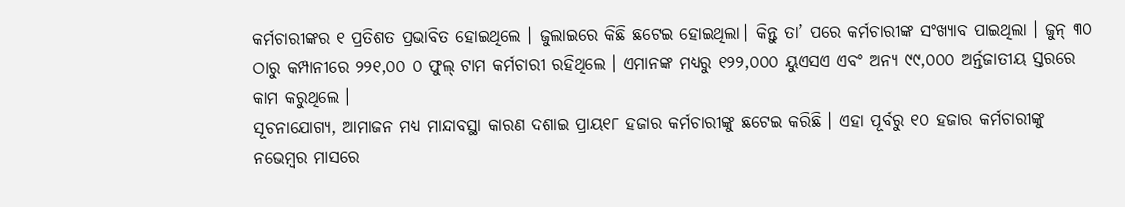କର୍ମଚାରୀଙ୍କର ୧ ପ୍ରତିଶତ ପ୍ରଭାବିତ ହୋଇଥିଲେ । ଜୁଲାଇରେ କିଛି ଛଟେଇ ହୋଇଥିଲା। କିନ୍ତୁ ତା’ ପରେ କର୍ମଚାରୀଙ୍କ ସଂଖ୍ୟାବ ପାଇଥିଲା । ଜୁନ୍ ୩୦ ଠାରୁ କମ୍ପାନୀରେ ୨୨୧,୦୦ ୦ ଫୁଲ୍ ଟାମ କର୍ମଚାରୀ ରହିଥିଲେ । ଏମାନଙ୍କ ମଧ୍ୟରୁ ୧୨୨,୦୦୦ ୟୁଏସଏ ଏବଂ ଅନ୍ୟ ୯୯,୦୦୦ ଅର୍ନ୍ତଜାତୀୟ ସ୍ତରରେ କାମ କରୁଥିଲେ ।
ସୂଚନାଯୋଗ୍ୟ, ଆମାଜନ ମଧ୍ୟ ମାନ୍ଦାବସ୍ଥା କାରଣ ଦଶାଇ ପ୍ରାୟ୧୮ ହଜାର କର୍ମଚାରୀଙ୍କୁ ଛଟେଇ କରିଛି । ଏହା ପୂର୍ବରୁ ୧୦ ହଜାର କର୍ମଚାରୀଙ୍କୁ ନଭେମ୍ବର ମାସରେ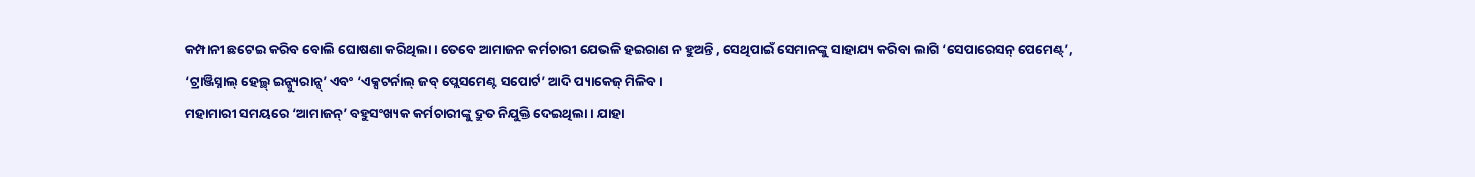କମ୍ପାନୀ ଛଟେଇ କରିବ ବୋଲି ଘୋଷଣା କରିଥିଲା । ତେବେ ଆମାଜନ କର୍ମଚାରୀ ଯେଭଳି ହଇରାଣ ନ ହୁଅନ୍ତି , ସେଥିପାଇଁ ସେମାନଙ୍କୁ ସାହାଯ୍ୟ କରିବା ଲାଗି ‘ସେପାରେସନ୍ ପେମେଣ୍ଟ୍’, ‘ଟ୍ରାଞ୍ଜିସ୍ନାଲ୍ ହେଲ୍ଥ୍ ଇନ୍ସ୍ୟୁରାନ୍ସ୍’ ଏବଂ ‘ଏକ୍ସଟର୍ନାଲ୍ ଜବ୍ ପ୍ଲେସମେଣ୍ଟ ସପୋର୍ଟ’ ଆଦି ପ୍ୟାକେଜ୍ ମିଳିବ ।
ମହାମାରୀ ସମୟରେ ‘ଆମାଜନ୍’ ବହୁସଂଖ୍ୟକ କର୍ମଚାରୀଙ୍କୁ ଦ୍ରୁତ ନିଯୁକ୍ତି ଦେଇଥିଲା। ଯାହା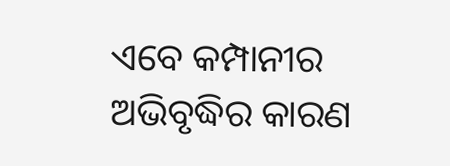ଏବେ କମ୍ପାନୀର ଅଭିବୃଦ୍ଧିର କାରଣ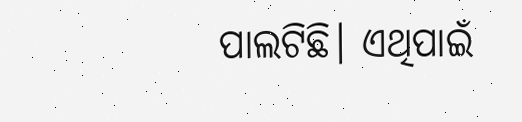ପାଲଟିଛି। ଏଥିପାଇଁ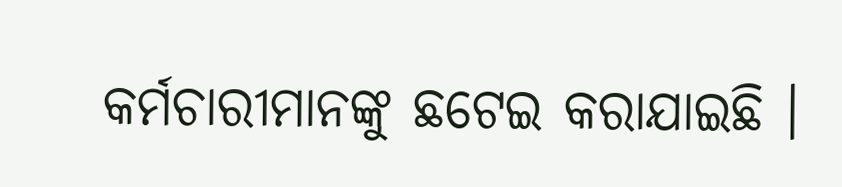କର୍ମଚାରୀମାନଙ୍କୁ ଛଟେଇ କରାଯାଇଛି ।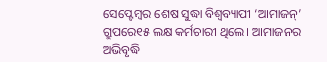ସେପ୍ଟେମ୍ବର ଶେଷ ସୁଦ୍ଧା ବିଶ୍ବବ୍ୟାପୀ ‘ଆମାଜନ୍’ ଗ୍ରୁପରେ୧୫ ଲକ୍ଷ କର୍ମଚାରୀ ଥିଲେ। ଆମାଜନର ଅଭିବୃଦ୍ଧି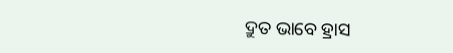ଦ୍ରୁତ ଭାବେ ହ୍ରାସ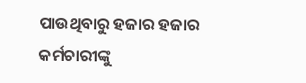ପାଉଥିବାରୁ ହଜାର ହଜାର କର୍ମଚାରୀଙ୍କୁ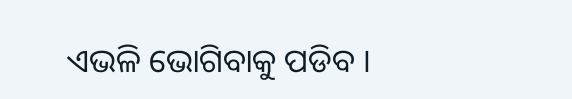ଏଭଳି ଭୋଗିବାକୁ ପଡିବ ।